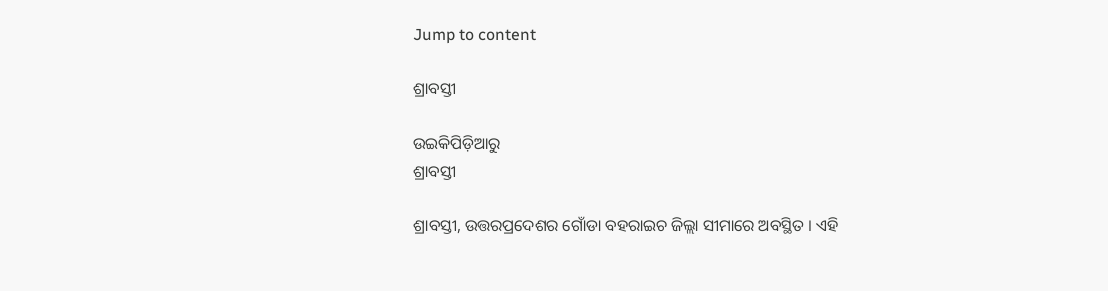Jump to content

ଶ୍ରାବସ୍ତୀ

ଉଇକିପିଡ଼ିଆ‌ରୁ
ଶ୍ରାବସ୍ତୀ

ଶ୍ରାବସ୍ତୀ, ଉତ୍ତରପ୍ରଦେଶର ଗୋଁଡା ବହରାଇଚ ଜିଲ୍ଲା ସୀମାରେ ଅବସ୍ଥିତ । ଏହି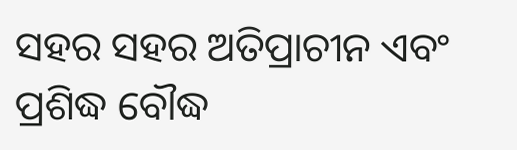ସହର ସହର ଅତିପ୍ରାଚୀନ ଏବଂ ପ୍ରଶିଦ୍ଧ ବୌଦ୍ଧ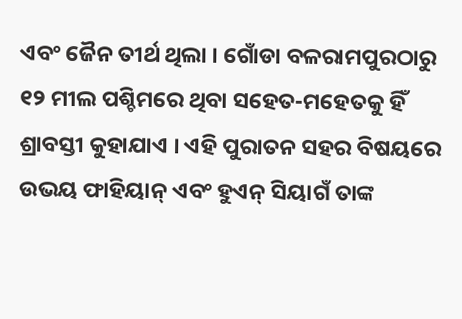ଏବଂ ଜୈନ ତୀର୍ଥ ଥିଲା । ଗୋଁଡା ବଳରାମପୁରଠାରୁ ୧୨ ମୀଲ ପଶ୍ଚିମରେ ଥିବା ସହେତ-ମହେତକୁ ହିଁ ଶ୍ରାବସ୍ତୀ କୁହାଯାଏ । ଏହି ପୁରାତନ ସହର ବିଷୟରେ ଉଭୟ ଫାହିୟାନ୍ ଏବଂ ହୁଏନ୍ ସିୟାଗଁ ତାଙ୍କ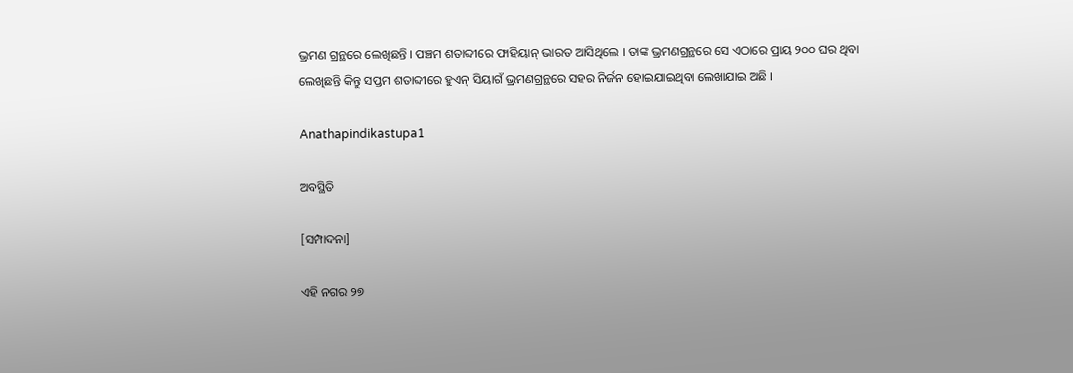ଭ୍ରମଣ ଗ୍ରନ୍ଥରେ ଲେଖିଛନ୍ତି । ପଞ୍ଚମ ଶତାବ୍ଦୀରେ ଫାହିୟାନ୍ ଭାରତ ଆସିଥିଲେ । ତାଙ୍କ ଭ୍ରମଣଗ୍ରନ୍ଥରେ ସେ ଏଠାରେ ପ୍ରାୟ ୨୦୦ ଘର ଥିବା ଲେଖିଛନ୍ତି କିନ୍ତୁ ସପ୍ତମ ଶତାବ୍ଦୀରେ ହୁଏନ୍ ସିୟାଗଁ ଭ୍ରମଣଗ୍ରନ୍ଥରେ ସହର ନିର୍ଜନ ହୋଇଯାଇଥିବା ଲେଖାଯାଇ ଅଛି ।

Anathapindikastupa1

ଅବସ୍ଥିତି

[ସମ୍ପାଦନା]

ଏହି ନଗର ୨୭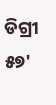ଡିଗ୍ରୀ ୫୭'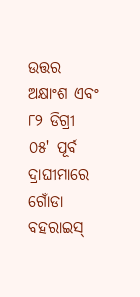ଉତ୍ତର ଅକ୍ଷାଂଶ ଏବଂ ୮୨ ଡିଗ୍ରୀ ୦୫' ପୂର୍ବ ଦ୍ରାଘୀମାରେ ଗୋଁଡା ବହରାଇସ୍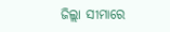ଜିଲ୍ଲା ସୀମାରେ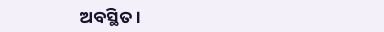ଅବସ୍ଥିତ ।